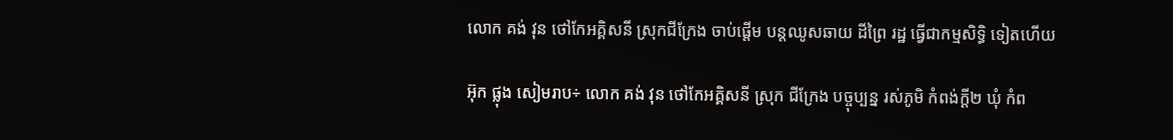លោក គង់ វុន ថៅកែអគ្គិសនី ស្រុកជីក្រែង ចាប់ផ្ដើម បន្តឈូសឆាយ ដីព្រៃ រដ្ឋ ធ្វើជាកម្មសិទ្ធិ ទៀតហើយ

អ៊ុក ផ្លុង សៀមរាប÷ លោក គង់ វុន ថៅកែអគ្គិសនី ស្រុក ជីក្រែង បច្ចុប្បន្ន រស់ភូមិ កំពង់ក្តី២ ឃុំ កំព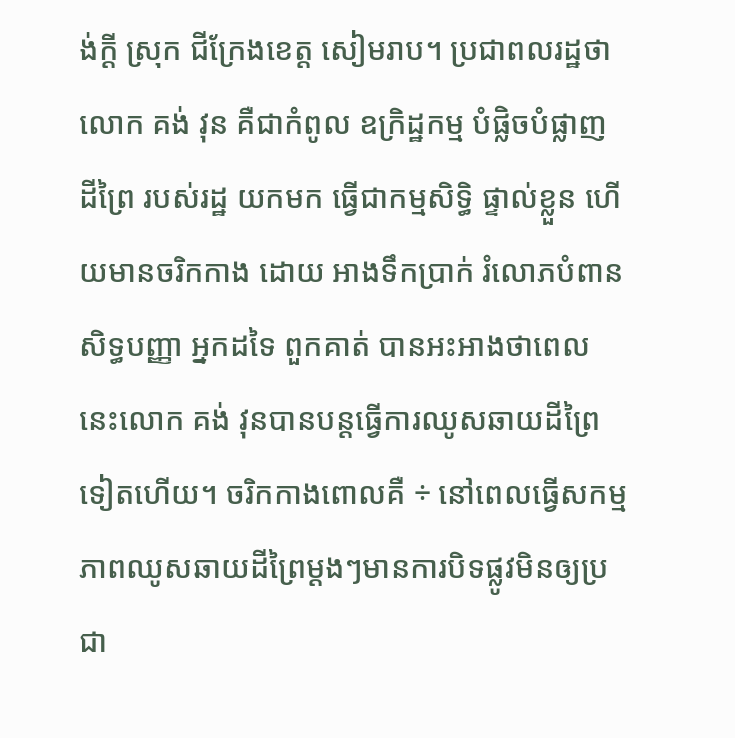ង់ក្ដី ស្រុក ជីក្រែងខេត្ត សៀមរាប។ ប្រជាពលរដ្ឋថា លោក គង់ វុន គឺជាកំពូល ឧក្រិដ្ឋកម្ម បំផ្លិចបំផ្លាញ ដីព្រៃ របស់រដ្ឋ យកមក ធ្វើជាកម្មសិទ្ធិ ផ្ទាល់ខ្លួន ហើយមានចរិកកាង ដោយ អាងទឹកប្រាក់ រំលោភបំពាន សិទ្ធបញ្ញា អ្នកដទៃ ពួកគាត់ បានអះអាងថាពេលនេះលោក គង់ វុនបានបន្តធ្វើការឈូសឆាយដីព្រៃទៀតហើយ។ ចរិកកាងពោលគឺ ÷ នៅពេលធ្វើសកម្មភាពឈូសឆាយដីព្រៃម្ដងៗមានការបិទផ្លូវមិនឲ្យប្រជា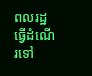ពលរដ្ឋ ធ្វើដំណើរទៅ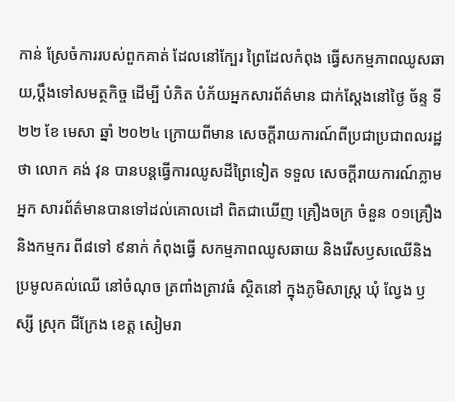កាន់ ស្រែចំការរបស់ពួកគាត់ ដែលនៅក្បែរ ព្រៃដែលកំពុង ធ្វើសកម្មភាពឈូសឆាយ,ប្ដឹងទៅសមត្ថកិច្ច ដើម្បី បំភិត បំភ័យអ្នកសារព័ត៌មាន ជាក់ស្តែងនៅថ្ងៃ ច័ន្ទ ទី២២ ខែ មេសា ឆ្នាំ ២០២៤ ក្រោយពីមាន សេចក្តីរាយការណ៍ពីប្រជាប្រជាពលរដ្ឋថា លោក គង់ វុន បានបន្តធ្វើការឈូសដីព្រៃទៀត ទទួល សេចក្តីរាយការណ៍ភ្លាម អ្នក សារព័ត៌មានបានទៅដល់គោលដៅ ពិតជាឃើញ គ្រឿងចក្រ ចំនួន ០១គ្រឿង និងកម្មករ ពី៨ទៅ ៩នាក់ កំពុងធ្វើ សកម្មភាពឈូសឆាយ និងរើសឫសឈើនិងប្រមូលគល់ឈើ នៅចំណុច ត្រពាំងត្រាវធំ ស្ថិតនៅ ក្នុងភូមិសាស្ត្រ ឃុំ ល្វែង ឫស្សី ស្រុក ជីក្រែង ខេត្ត សៀមរា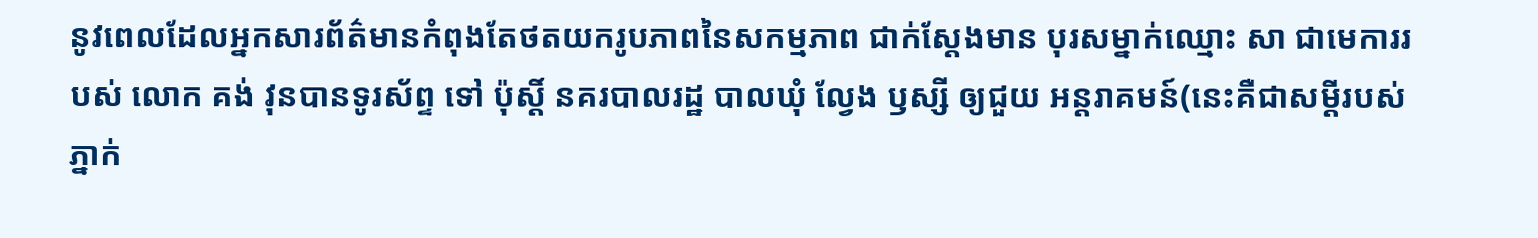នូវពេលដែលអ្នកសារព័ត៌មានកំពុងតែថតយករូបភាពនៃសកម្មភាព ជាក់ស្តែងមាន បុរសម្នាក់ឈ្មោះ សា ជាមេការរបស់ លោក គង់ វុនបានទូរស័ព្ទ ទៅ ប៉ុស្តិ៍ នគរបាលរដ្ឋ បាលឃុំ ល្វែង ឫស្សី ឲ្យជួយ អន្តរាគមន៍(នេះគឺជាសម្ដីរបស់ភ្នាក់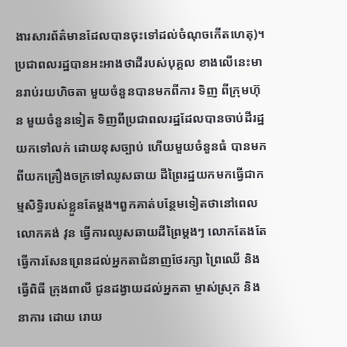ងារសារព័ត៌មានដែលបានចុះទៅដល់ចំណុចកើតហេតុ)។ប្រជាពលរដ្ឋបានអះអាងថាដីរបស់បុគ្គល ខាងលើនេះមានរាប់រយហិចតា មួយចំនួនបានមកពីការ ទិញ ពីក្រុមហ៊ុន មួយចំនួនទៀត ទិញពីប្រជាពលរដ្ឋដែលបានចាប់ដីរដ្ឋ យកទៅលក់ ដោយខុសច្បាប់ ហើយមួយចំនួនធំ បានមកពីយកគ្រឿងចក្រទៅឈូសឆាយ ដីព្រៃរដ្ឋយកមកធ្វើជាកម្មសិទ្ធិរបស់ខ្លួនតែម្ដង។ពួកគាត់បន្ថែមទៀតថានៅពេលលោកគង់ វុន ធ្វើការឈូសឆាយដីព្រៃម្ដងៗ លោកតែងតែ ធ្វើការសែនព្រេនដល់អ្នកតាជំនាញថែរក្សា ព្រៃឈើ និងធ្វើពិធី ក្រុងពាលី ជូនដង្វាយដល់អ្នកតា ម្ចាស់ស្រុក និងនាការ ដោយ រោយ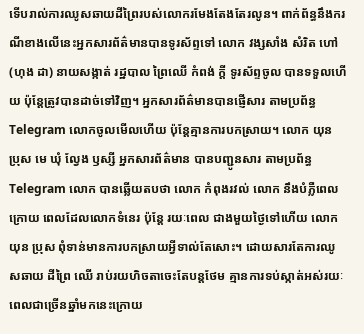ទើបរាល់ការឈូសឆាយដីព្រៃរបស់លោករមែងតែងតែរលូន។ ពាក់ព័ន្ធនឹងករណីខាងលើនេះអ្នកសារព័ត៌មានបានទូរស័ព្ទទៅ លោក វង្សសាំង សំរិត ហៅ (ហុង ដា) នាយសង្កាត់ រដ្ឋបាល ព្រៃឈើ កំពង់ ក្ដី ទូរស័ព្ទចូល បានទទួលហើយ ប៉ុន្តែត្រូវបានដាច់ទៅវិញ។ អ្នកសារព័ត៌មានបានផ្ញើសារ តាមប្រព័ន្ធ Telegram លោកចូលមើលហើយ ប៉ុន្តែគ្មានការបកស្រាយ។ លោក យុន ប្រុស មេ ឃុំ ល្វែង ឫស្សី អ្នកសារព័ត៌មាន បានបញ្ជូនសារ តាមប្រព័ន្ធ Telegram លោក បានឆ្លើយតបថា លោក កំពុងរវល់ លោក នឹងបំភ្លឺពេលក្រោយ ពេលដែលលោកទំនេរ ប៉ុន្តែ រយៈពេល ជាងមួយថ្ងៃទៅហើយ លោក យុន ប្រុស ពុំទាន់មានការបកស្រាយអ្វីទាល់តែសោះ។ ដោយសារតែការឈូសឆាយ ដីព្រៃ ឈើ រាប់រយហិចតាចេះតែបន្តថែម គ្មានការទប់ស្កាត់អស់រយៈពេលជាច្រើនឆ្នាំមកនេះក្រោយ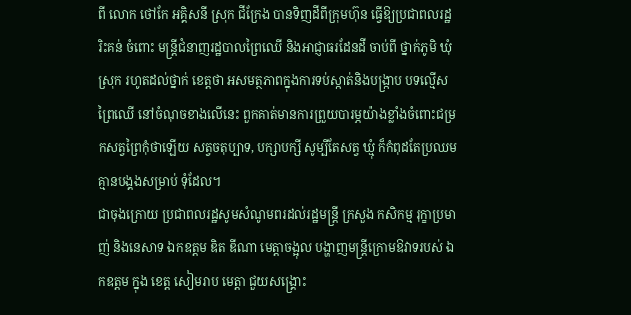ពី លោក ថៅកែ អគ្គិសនី ស្រុក ជីក្រែង បានទិញដីពីក្រុមហ៊ុន ធ្វើឱ្យប្រជាពលរដ្ឋ រិះគន់ ចំពោះ មន្ត្រីជំនាញរដ្ឋបាលព្រៃឈើ និងអាជ្ញាធរដែនដី ចាប់ពី ថ្នាក់ភូមិ ឃុំ ស្រុក រហូតដល់ថ្នាក់ ខេត្តថា អសមត្ថភាពក្នុងការទប់ស្កាត់និងបង្ក្រាប បទល្មើសព្រៃឈើ នៅចំណុចខាងលើនេះ ពួកគាត់មានការព្រួយបារម្ភយ៉ាងខ្លាំងចំពោះជម្រកសត្វព្រៃកុំថាឡើយ សត្វចតុប្បាទ, បក្សាបក្សី សូម្បីតែសត្វ ឃ្មុំ ក៏កំពុដតែប្រឈមគ្មានបង្គងសម្រាប់ ទុំដែល។
ជាចុងក្រោយ ប្រជាពលរដ្ឋសូមសំណូមពរដល់រដ្ឋមន្ត្រី ក្រសួង កសិកម្ម រុក្ខាប្រមាញ់ និងនេសាទ ឯកឧត្តម ឌិត ឌីណា មេត្តាចង្អុល បង្ហាញមន្ត្រីក្រោមឱវាទរបស់ ឯកឧត្តម ក្នុង ខេត្ត សៀមរាប មេត្តា ជួយសង្គ្រោះ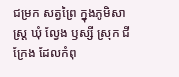ជម្រក សត្វព្រៃ ក្នុងភូមិសាស្ត្រ ឃុំ ល្វែង ឫស្សី ស្រុក ជីក្រែង ដែលកំពុ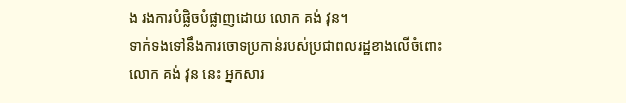ង រងការបំផ្លិចបំផ្លាញដោយ លោក គង់ វុន។
ទាក់ទងទៅនឹងការចោទប្រកាន់របស់ប្រជាពលរដ្ឋខាងលើចំពោះ លោក គង់ វុន នេះ អ្នកសារ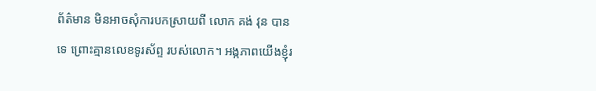ព័ត៌មាន មិនអាចសុំការបកស្រាយពី លោក គង់ វុន បានទេ ព្រោះគ្មានលេខទូរស័ព្ទ របស់លោក។ អង្កភាពយើងខ្ញុំរ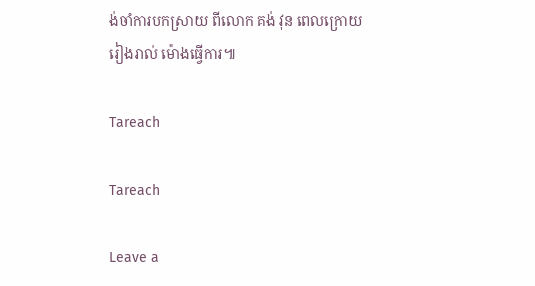ង់ចាំការបកស្រាយ ពីលោក គង់ វុន ពេលក្រោយ រៀងរាល់ ម៉ោងធ្វើការ៕

Tareach

Tareach

Leave a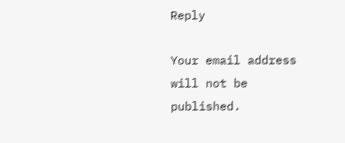Reply

Your email address will not be published.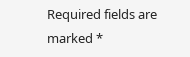Required fields are marked *